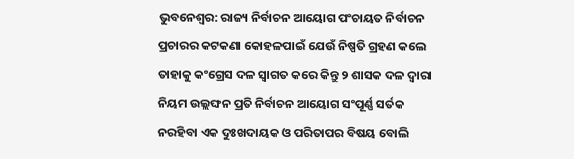ଭୁବନେଶ୍ୱର: ରାଜ୍ୟ ନିର୍ବାଚନ ଆୟୋଗ ପଂଚାୟତ ନିର୍ବାଚନ ପ୍ରଚାରର କଟକଣା କୋହଳପାଇଁ ଯେଉଁ ନିଷ୍ପତି ଗ୍ରହଣ କଲେ ତାହାକୁ କଂଗ୍ରେସ ଦଳ ସ୍ୱାଗତ କରେ କିନ୍ତୁ ୨ ଶାସକ ଦଳ ଦ୍ୱାରା ନିୟମ ଉଲ୍ଲଙ୍ଘନ ପ୍ରତି ନିର୍ବାଚନ ଆୟୋଗ ସଂପୂର୍ଣ୍ଣ ସର୍ତକ ନରହିବା ଏକ ଦୁଃଖଦାୟକ ଓ ପରିତାପର ବିଷୟ ବୋଲି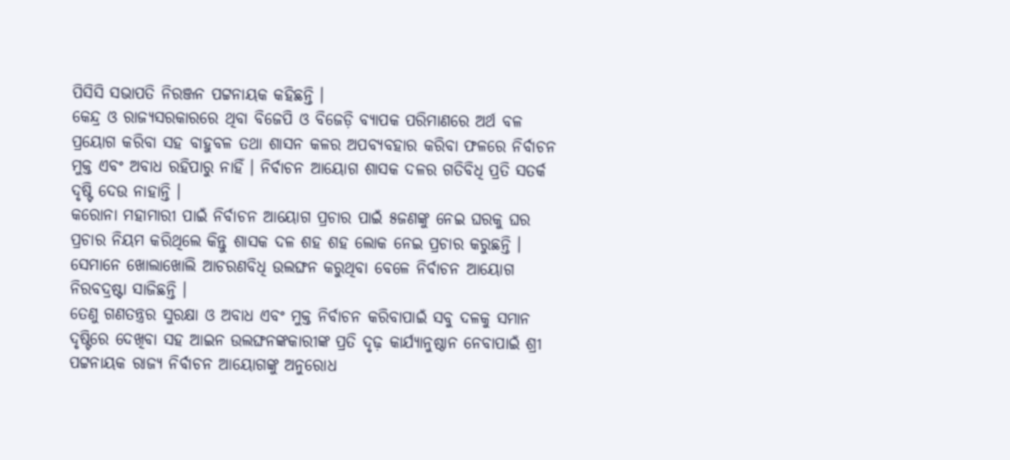ପିସିସି ସଭାପତି ନିରଞ୍ଜନ ପଟ୍ଟନାୟକ କହିଛନ୍ତି ।
କେନ୍ଦ୍ର ଓ ରାଜ୍ୟସରକାରରେ ଥିବା ବିଜେପି ଓ ବିଜେଡ଼ି ବ୍ୟାପକ ପରିମାଣରେ ଅର୍ଥ ବଳ ପ୍ରୟୋଗ କରିବା ସହ ବାହୁବଳ ତଥା ଶାସନ କଳର ଅପବ୍ୟବହାର କରିବା ଫଳରେ ନିର୍ବାଚନ ମୁକ୍ତ ଏବଂ ଅବାଧ ରହିପାରୁ ନାହିଁ । ନିର୍ବାଚନ ଆୟୋଗ ଶାସକ ଦଳର ଗତିବିଧି ପ୍ରତି ସତର୍କ ଦୃଷ୍ଟି ଦେଉ ନାହାନ୍ତି ।
କରୋନା ମହାମାରୀ ପାଇଁ ନିର୍ବାଚନ ଆୟୋଗ ପ୍ରଚାର ପାଇଁ ୫ଜଣଙ୍କୁ ନେଇ ଘରକୁ ଘର ପ୍ରଚାର ନିୟମ କରିଥିଲେ କିନ୍ତୁ ଶାସକ ଦଳ ଶହ ଶହ ଲୋକ ନେଇ ପ୍ରଚାର କରୁଛନ୍ତି । ସେମାନେ ଖୋଲାଖୋଲି ଆଚରଣବିଧି ଉଲଙ୍ଘନ କରୁଥିବା ବେଳେ ନିର୍ବାଚନ ଆୟୋଗ ନିରବଦ୍ରଷ୍ଟା ସାଜିଛନ୍ତି ।
ତେଣୁ ଗଣତନ୍ତ୍ରର ସୁରକ୍ଷା ଓ ଅବାଧ ଏବଂ ମୁକ୍ତ ନିର୍ବାଚନ କରିବାପାଇଁ ସବୁ ଦଳକୁ ସମାନ ଦୃଷ୍ଟିରେ ଦେଖିବା ସହ ଆଇନ ଉଲଙ୍ଘନଙ୍କକାରୀଙ୍କ ପ୍ରତି ଦୃଢ଼ କାର୍ଯ୍ୟାନୁଷ୍ଠାନ ନେବାପାଇଁ ଶ୍ରୀ ପଟ୍ଟନାୟକ ରାଜ୍ୟ ନିର୍ବାଚନ ଆୟୋଗଙ୍କୁ ଅନୁରୋଧ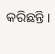କରିଛନ୍ତି।